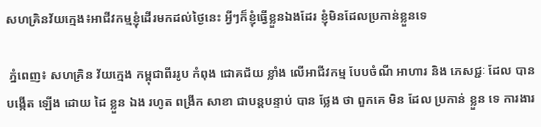សហគ្រិនវ័យក្មេង៖អាជីវកម្មខ្ញុំដើរមកដល់ថ្ងៃនេះ អ្វីៗក៏ខ្ញុំធ្វើខ្លួនឯងដែរ ខ្ញុំមិនដែលប្រកាន់ខ្លួនទេ

 ភ្នំពេញ៖ សហគ្រិន វ័យក្មេង កម្ពុជាពីររូប កំពុង ជោគជ័យ ខ្លាំង លើអាជីវកម្ម បែបចំណី អាហារ និង ភេសជ្ជៈ ដែល បាន បង្កើត ឡើង ដោយ ដៃ ខ្លួន ឯង រហូត ពង្រីក សាខា ជាបន្ដបន្ទាប់ បាន ថ្លែង ថា ពួកគេ មិន ដែល ប្រកាន់ ខ្លួន ទេ ការងារ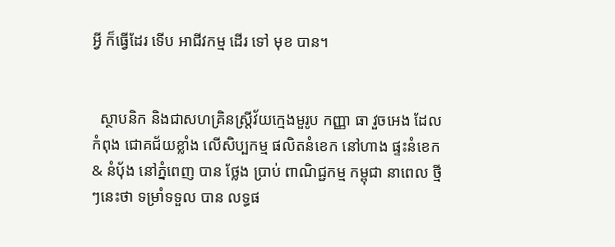អ្វី ក៏ធ្វើដែរ ទើប អាជីវកម្ម ដើរ ទៅ មុខ បាន។


  ស្ថាបនិក និងជាសហគ្រិនស្ត្រីវ័យក្មេងមួរូប កញ្ញា ធា វួចអេង ដែលកំពុង ជោគជ័យខ្លាំង លើសិប្បកម្ម ផលិតនំខេក នៅហាង ផ្ទះនំខេក & នំប៉័ង នៅភ្នំពេញ បាន ថ្លែង ប្រាប់ ពាណិជ្ជកម្ម កម្ពុជា នាពេល ថ្មីៗនេះថា ទម្រាំទទួល បាន លទ្ធផ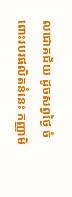លជោគជ័យ ដូចសព្វថ្ងៃ ចំពោះរបរផលិតនំនេះ កញ្ញាមិ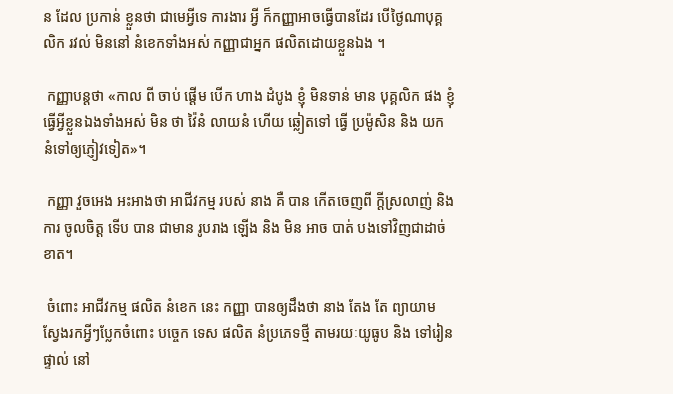ន ដែល ប្រកាន់ ខ្លួនថា ជាមេអ្វីទេ ការងារ អ្វី ក៏កញ្ញាអាចធ្វើបានដែរ បើថ្ងៃណាបុគ្គលិក រវល់ មិននៅ នំខេកទាំងអស់ កញ្ញាជាអ្នក ផលិតដោយខ្លួនឯង ។

 កញ្ញាបន្ដថា «កាល ពី ចាប់ ផ្ដើម បើក ហាង ដំបូង ខ្ញុំ មិនទាន់ មាន បុគ្គលិក ផង ខ្ញុំ ធ្វើអ្វីខ្លួនឯងទាំងអស់ មិន ថា វ៉ៃនំ លាយនំ ហើយ ឆ្លៀតទៅ ធ្វើ ប្រម៉ូសិន និង យក នំទៅឲ្យភ្ញៀវទៀត»។

 កញ្ញា វួចអេង អះអាងថា អាជីវកម្ម របស់ នាង គឺ បាន កើតចេញពី ក្ដីស្រលាញ់ និង ការ ចូលចិត្ដ ទើប បាន ជាមាន រូបរាង ឡើង និង មិន អាច បាត់ បងទៅវិញជាដាច់ខាត។

 ចំពោះ អាជីវកម្ម ផលិត នំខេក នេះ កញ្ញា បានឲ្យដឹងថា នាង តែង តែ ព្យាយាម ស្វែងរកអ្វីៗប្លែកចំពោះ បច្ចេក ទេស ផលិត នំប្រភេទថ្មី តាមរយៈយូធូប និង ទៅរៀន ផ្ទាល់ នៅ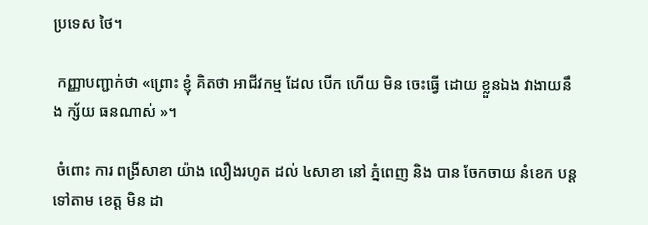ប្រទេស ថៃ។

 កញ្ញាបញ្ជាក់ថា «ព្រោះ ខ្ញុំ គិតថា អាជីវកម្ម ដែល បើក ហើយ មិន ចេះធ្វើ ដោយ ខ្លួនឯង វាងាយនឹង ក្ស័យ ធនណាស់ »។

 ចំពោះ ការ ពង្រីសាខា យ៉ាង លឿងរហូត ដល់ ៤សាខា នៅ ភ្នំពេញ និង បាន ចែកចាយ នំខេក បន្ដទៅតាម ខេត្ដ មិន ដា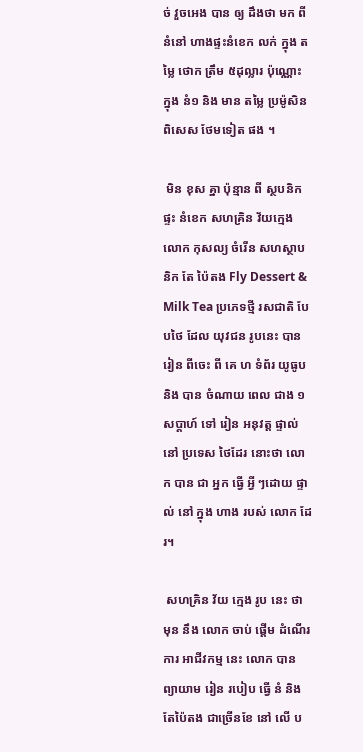ច់ វួចអេង បាន ឲ្យ ដឹងថា មក ពី នំនៅ ហាងផ្ទះនំខេក លក់ ក្នុង តម្លៃ ថោក ត្រឹម ៥ដុល្លារ ប៉ុណ្ណោះ ក្នុង នំ១ និង មាន តម្លៃ ប្រម៉ូសិន ពិសេស ថែមទៀត ផង ។

 មិន ខុស គ្នា ប៉ុន្មាន ពី ស្ថបនិក ផ្ទះ នំខេក សហគ្រិន វ័យក្មេង លោក កុសល្យ ចំរើន សហស្ថាបនិក តែ ប៉ៃតង Fly Dessert & Milk Tea ប្រភេទថ្មី រសជាតិ បែបថៃ ដែល យុវជន រូបនេះ បាន រៀន ពីចេះ ពី គេ ហ ទំព័រ យូធូប និង បាន ចំណាយ ពេល ជាង ១សប្ដាហ៍ ទៅ រៀន អនុវត្ដ ផ្ទាល់ នៅ ប្រទេស ថៃដែរ នោះថា លោក បាន ជា អ្នក ធ្វើ អ្វី ៗដោយ ផ្ទាល់ នៅ ក្នុង ហាង របស់ លោក ដែរ។

 សហគ្រិន វ័យ ក្មេង រូប នេះ ថា មុន នឹង លោក ចាប់ ផ្ដើម ដំណើរ ការ អាជីវកម្ម នេះ លោក បាន ព្យាយាម រៀន របៀប ធ្វើ នំ និង តែប៉ៃតង ជាច្រើនខែ នៅ លើ ប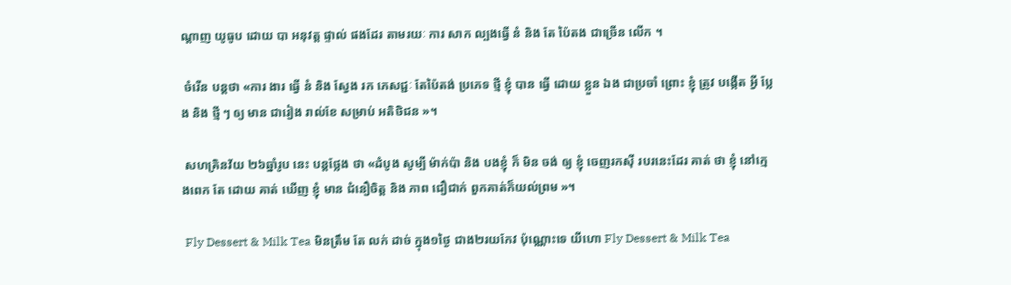ណ្ដាញ យូធូប ដោយ បា អនុវត្ដ ផ្ទាល់ ផងដែរ តាមរយៈ ការ សាក ល្បងធ្វើ នំ និង តែ ប៉ៃតង ជាច្រើន លើក ។

 ចំរើន បន្ដថា «ការ ងារ ធ្វើ នំ និង ស្វែង រក ភេសជ្ជៈ តែប៉ៃតង់ ប្រភេទ ថ្មី ខ្ញុំ បាន ធ្វើ ដោយ ខ្លួន ឯង ជាប្រចាំ ព្រោះ ខ្ញុំ ត្រូវ បង្កើត អ្វី ប្លែង និង ថ្មី ៗ ឲ្យ មាន ជារៀង រាល់ខែ សម្រាប់ អតិថិជន »។

 សហគ្រិនវ័យ ២៦ឆ្នាំរូប នេះ បន្ដថ្លែង ថា «ដំបូង សូម្បី ម៉ាក់ប៉ា និង បងខ្ញុំ ក៏ មិន ចង់ ឲ្យ ខ្ញុំ ចេញរកស៊ី របរនេះដែរ គាត់ ថា ខ្ញុំ នៅក្មេងពេក តែ ដោយ គាត់ ឃើញ ខ្ញុំ មាន ជំនឿចិត្ដ និង ភាព ជឿជាក់ ពួកគាត់ក៏យល់ព្រម »។

 Fly Dessert & Milk Tea មិនត្រឹម តែ លក់ ដាច់ ក្នុង១ថ្ងៃ ជាង២រយកែវ ប៉ុណ្ណោះទេ យីហោ Fly Dessert & Milk Tea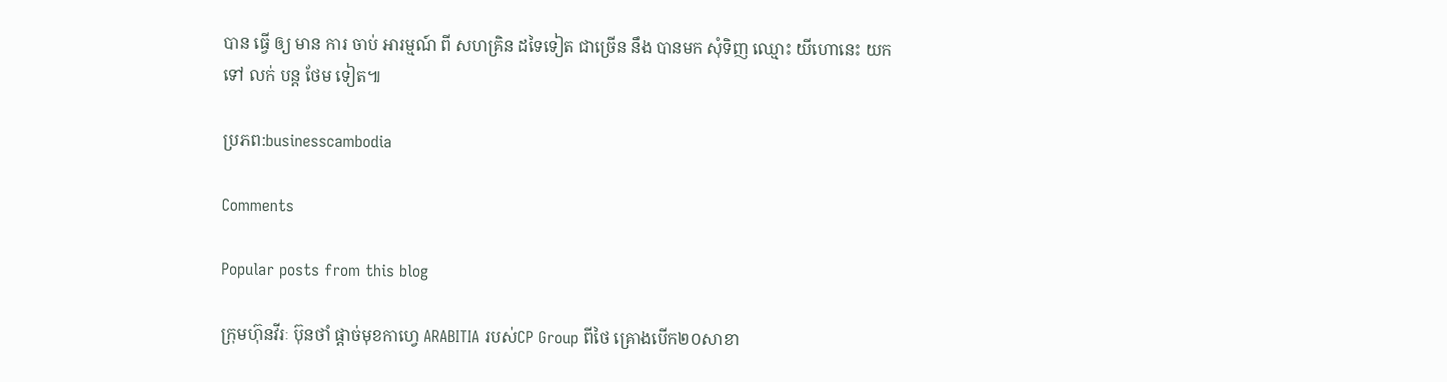បាន ធ្វើ ឲ្យ មាន ការ ចាប់ អារម្មណ៍ ពី សហគ្រិន ដទៃទៀត ជាច្រើន នឹង បានមក សុំទិញ ឈ្មោះ យីហោនេះ យកទៅ លក់ បន្ដ ថែម ទៀត៕

ប្រភព:businesscambodia

Comments

Popular posts from this blog

ក្រុមហ៊ុនវីរៈ ប៊ុនថាំ ផ្តាច់មុខកាហ្វេ ARABITIA របស់CP Group ពីថៃ គ្រោងបើក២០សាខា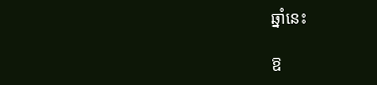ឆ្នាំនេះ

ឱ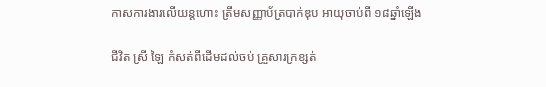កាសការងារលើយន្តហោះ ត្រឹមសញ្ញាប័ត្របាក់ឌុប អាយុចាប់ពី ១៨ឆ្នាំឡើង

ជីវិត ស្រី ឡៃ កំសត់ពីដើមដល់ចប់ គ្រួសារក្រខ្សត់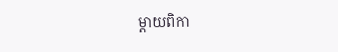ម្តាយពិកា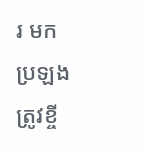រ មកប្រឡងត្រូវខ្ចី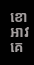ខោអាវគេ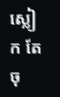ស្លៀក តែចុ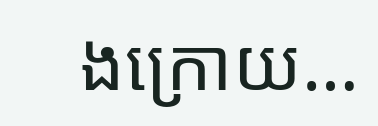ងក្រោយ…